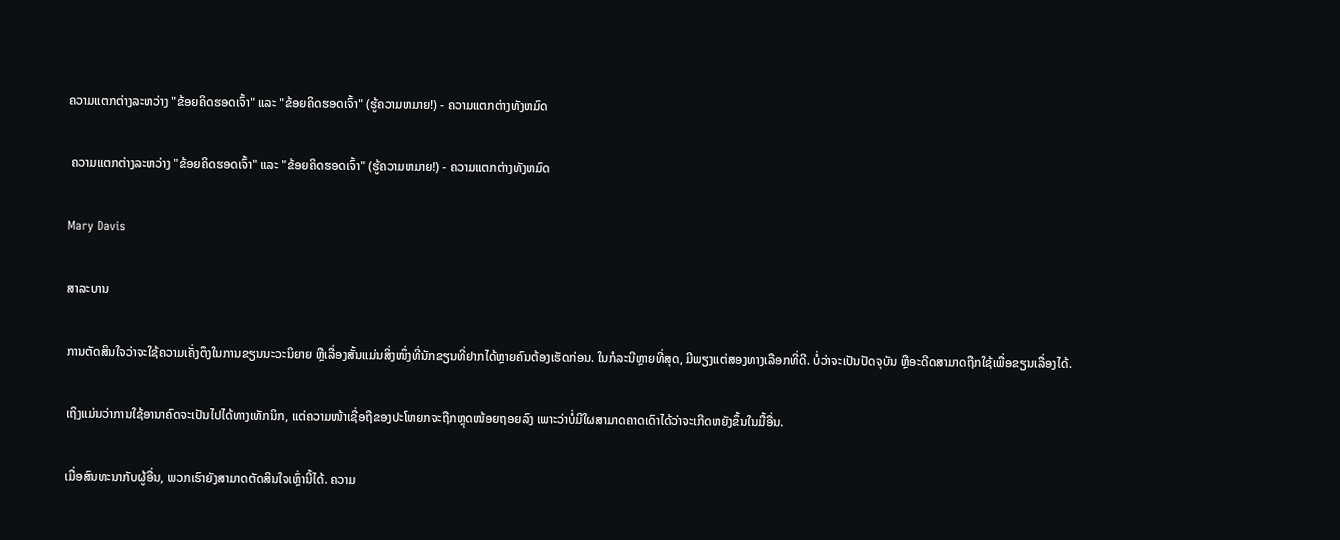ຄວາມແຕກຕ່າງລະຫວ່າງ "ຂ້ອຍຄິດຮອດເຈົ້າ" ແລະ "ຂ້ອຍຄິດຮອດເຈົ້າ" (ຮູ້ຄວາມຫມາຍ!) - ຄວາມແຕກຕ່າງທັງຫມົດ

 ຄວາມແຕກຕ່າງລະຫວ່າງ "ຂ້ອຍຄິດຮອດເຈົ້າ" ແລະ "ຂ້ອຍຄິດຮອດເຈົ້າ" (ຮູ້ຄວາມຫມາຍ!) - ຄວາມແຕກຕ່າງທັງຫມົດ

Mary Davis

ສາລະບານ

ການຕັດສິນໃຈວ່າຈະໃຊ້ຄວາມເຄັ່ງຕຶງໃນການຂຽນນະວະນິຍາຍ ຫຼືເລື່ອງສັ້ນແມ່ນສິ່ງໜຶ່ງທີ່ນັກຂຽນທີ່ຢາກໄດ້ຫຼາຍຄົນຕ້ອງເຮັດກ່ອນ. ໃນກໍລະນີຫຼາຍທີ່ສຸດ, ມີພຽງແຕ່ສອງທາງເລືອກທີ່ດີ. ບໍ່ວ່າຈະເປັນປັດຈຸບັນ ຫຼືອະດີດສາມາດຖືກໃຊ້ເພື່ອຂຽນເລື່ອງໄດ້.

ເຖິງແມ່ນວ່າການໃຊ້ອານາຄົດຈະເປັນໄປໄດ້ທາງເທັກນິກ, ແຕ່ຄວາມໜ້າເຊື່ອຖືຂອງປະໂຫຍກຈະຖືກຫຼຸດໜ້ອຍຖອຍລົງ ເພາະວ່າບໍ່ມີໃຜສາມາດຄາດເດົາໄດ້ວ່າຈະເກີດຫຍັງຂຶ້ນໃນມື້ອື່ນ.

ເມື່ອສົນທະນາກັບຜູ້ອື່ນ, ພວກເຮົາຍັງສາມາດຕັດສິນໃຈເຫຼົ່ານີ້ໄດ້. ຄວາມ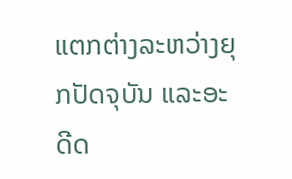ແຕກຕ່າງລະຫວ່າງຍຸກປັດຈຸບັນ ແລະອະດີດ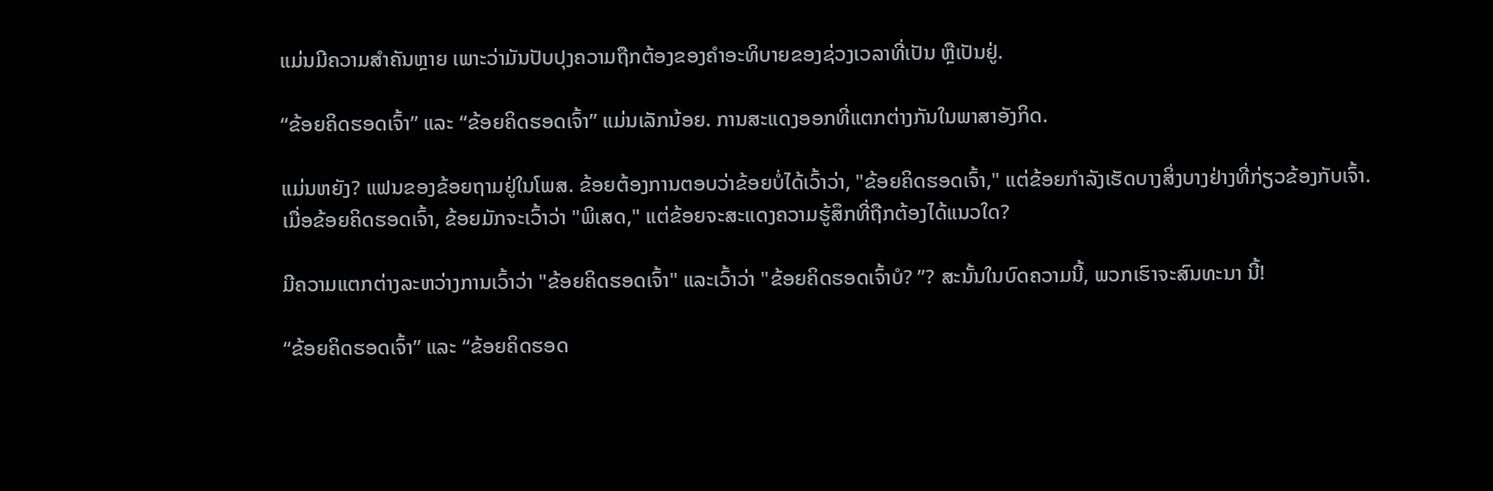ແມ່ນມີຄວາມສຳຄັນຫຼາຍ ເພາະວ່າມັນປັບປຸງຄວາມຖືກຕ້ອງຂອງຄຳອະທິບາຍຂອງຊ່ວງເວລາທີ່ເປັນ ຫຼືເປັນຢູ່.

“ຂ້ອຍຄິດຮອດເຈົ້າ” ແລະ “ຂ້ອຍຄິດຮອດເຈົ້າ” ແມ່ນເລັກນ້ອຍ. ການສະແດງອອກທີ່ແຕກຕ່າງກັນໃນພາສາອັງກິດ.

ແມ່ນຫຍັງ? ແຟນຂອງຂ້ອຍຖາມຢູ່ໃນໂພສ. ຂ້ອຍຕ້ອງການຕອບວ່າຂ້ອຍບໍ່ໄດ້ເວົ້າວ່າ, "ຂ້ອຍຄິດຮອດເຈົ້າ," ແຕ່ຂ້ອຍກໍາລັງເຮັດບາງສິ່ງບາງຢ່າງທີ່ກ່ຽວຂ້ອງກັບເຈົ້າ. ເມື່ອຂ້ອຍຄິດຮອດເຈົ້າ, ຂ້ອຍມັກຈະເວົ້າວ່າ "ພິເສດ," ແຕ່ຂ້ອຍຈະສະແດງຄວາມຮູ້ສຶກທີ່ຖືກຕ້ອງໄດ້ແນວໃດ?

ມີຄວາມແຕກຕ່າງລະຫວ່າງການເວົ້າວ່າ "ຂ້ອຍຄິດຮອດເຈົ້າ" ແລະເວົ້າວ່າ "ຂ້ອຍຄິດຮອດເຈົ້າບໍ? ”? ສະນັ້ນໃນບົດຄວາມນີ້, ພວກເຮົາຈະສົນທະນາ ນີ້!

“ຂ້ອຍຄິດຮອດເຈົ້າ” ແລະ “ຂ້ອຍຄິດຮອດ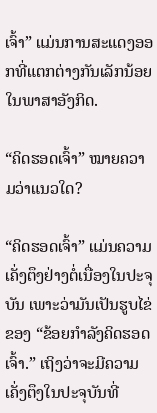ເຈົ້າ” ແມ່ນການສະແດງອອກທີ່ແຕກຕ່າງກັນເລັກນ້ອຍໃນພາສາອັງກິດ.

“ຄິດຮອດເຈົ້າ” ໝາຍຄວາມວ່າແນວໃດ?

“ຄິດຮອດເຈົ້າ” ແມ່ນຄວາມເຄັ່ງຕຶງຢ່າງຕໍ່ເນື່ອງໃນປະຈຸບັນ ເພາະວ່າມັນເປັນຮູບໄຂ່ຂອງ “ຂ້ອຍກຳລັງຄິດຮອດເຈົ້າ.” ເຖິງວ່າຈະມີຄວາມເຄັ່ງຕຶງໃນປະຈຸບັນທີ່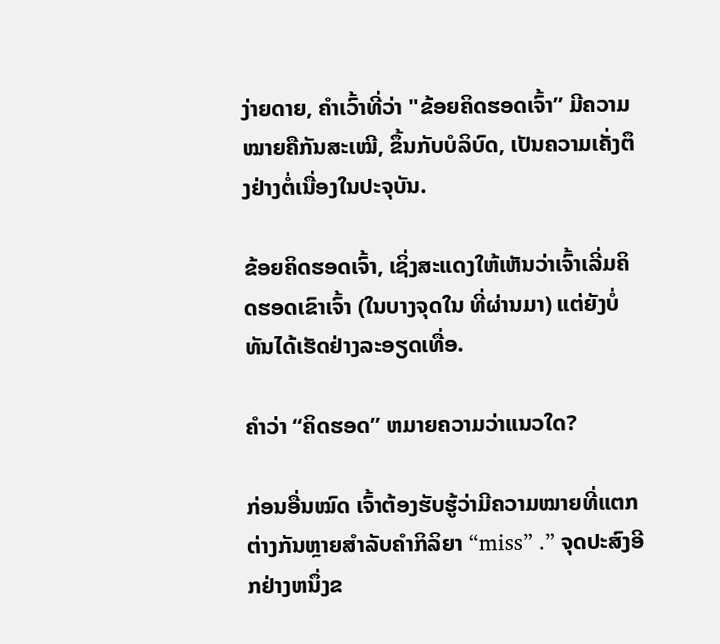ງ່າຍດາຍ, ຄໍາເວົ້າທີ່ວ່າ "ຂ້ອຍຄິດຮອດເຈົ້າ” ມີຄວາມໝາຍຄືກັນສະເໝີ, ຂຶ້ນກັບບໍລິບົດ, ເປັນຄວາມເຄັ່ງຕຶງຢ່າງຕໍ່ເນື່ອງໃນປະຈຸບັນ.

ຂ້ອຍຄິດຮອດເຈົ້າ, ເຊິ່ງສະແດງໃຫ້ເຫັນວ່າເຈົ້າເລີ່ມຄິດຮອດເຂົາເຈົ້າ (ໃນບາງຈຸດໃນ ທີ່ຜ່ານມາ) ແຕ່ຍັງບໍ່ທັນໄດ້ເຮັດຢ່າງລະອຽດເທື່ອ.

ຄຳວ່າ “ຄິດຮອດ” ຫມາຍຄວາມວ່າແນວໃດ?

ກ່ອນອື່ນໝົດ ເຈົ້າຕ້ອງຮັບຮູ້ວ່າມີຄວາມໝາຍທີ່ແຕກຕ່າງກັນຫຼາຍສຳລັບຄຳກິລິຍາ “miss” .” ຈຸດປະສົງອີກຢ່າງຫນຶ່ງຂ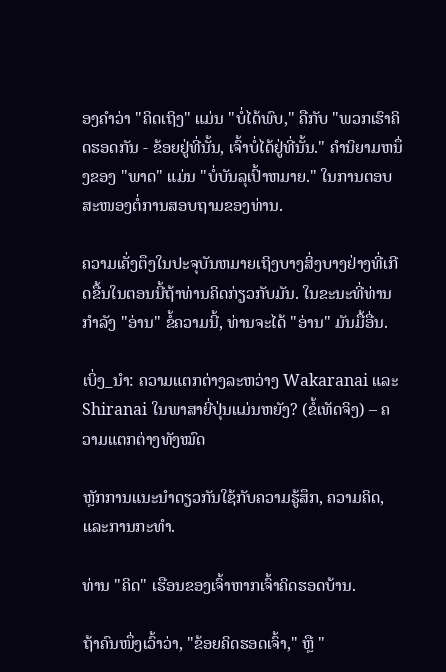ອງຄໍາວ່າ "ຄິດເຖິງ" ແມ່ນ "ບໍ່ໄດ້ພົບ," ຄືກັບ "ພວກເຮົາຄິດຮອດກັນ - ຂ້ອຍຢູ່ທີ່ນັ້ນ, ເຈົ້າບໍ່ໄດ້ຢູ່ທີ່ນັ້ນ." ຄໍານິຍາມຫນຶ່ງຂອງ "ພາດ" ແມ່ນ "ບໍ່ບັນລຸເປົ້າຫມາຍ." ໃນການຕອບສະໜອງຕໍ່ການສອບຖາມຂອງທ່ານ.

ຄວາມເຄັ່ງຕຶງໃນປະຈຸບັນຫມາຍເຖິງບາງສິ່ງບາງຢ່າງທີ່ເກີດຂື້ນໃນຕອນນີ້ຖ້າທ່ານຄິດກ່ຽວກັບມັນ. ໃນຂະນະທີ່ທ່ານກໍາລັງ "ອ່ານ" ຂໍ້ຄວາມນີ້, ທ່ານຈະໄດ້ "ອ່ານ" ມັນມື້ອື່ນ.

ເບິ່ງ_ນຳ: ຄວາມແຕກຕ່າງລະຫວ່າງ Wakaranai ແລະ Shiranai ໃນພາສາຍີ່ປຸ່ນແມ່ນຫຍັງ? (ຂໍ້ເທັດຈິງ) – ຄວາມແຕກຕ່າງທັງໝົດ

ຫຼັກການແນະນໍາດຽວກັນໃຊ້ກັບຄວາມຮູ້ສຶກ, ຄວາມຄິດ, ແລະການກະທໍາ.

ທ່ານ "ຄິດ" ເຮືອນຂອງເຈົ້າຫາກເຈົ້າຄິດຮອດບ້ານ.

ຖ້າຄົນໜຶ່ງເວົ້າວ່າ, "ຂ້ອຍຄິດຮອດເຈົ້າ," ຫຼື "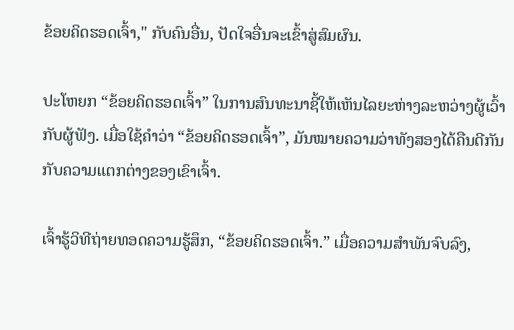ຂ້ອຍຄິດຮອດເຈົ້າ," ກັບຄົນອື່ນ, ປັດໃຈອື່ນຈະເຂົ້າສູ່ສົມຜົນ.

ປະໂຫຍກ “ຂ້ອຍຄິດຮອດເຈົ້າ” ໃນການສົນທະນາຊີ້ໃຫ້ເຫັນໄລຍະຫ່າງລະຫວ່າງຜູ້ເວົ້າກັບຜູ້ຟັງ. ເມື່ອໃຊ້ຄຳວ່າ “ຂ້ອຍຄິດຮອດເຈົ້າ”, ມັນໝາຍຄວາມວ່າທັງສອງໄດ້ຄືນດີກັນກັບຄວາມແຕກຕ່າງຂອງເຂົາເຈົ້າ.

ເຈົ້າຮູ້ວິທີຖ່າຍທອດຄວາມຮູ້ສຶກ, “ຂ້ອຍຄິດຮອດເຈົ້າ.” ເມື່ອຄວາມສຳພັນຈົບລົງ,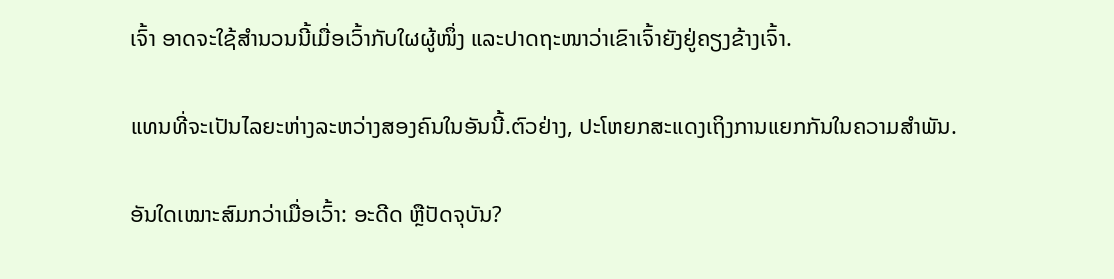ເຈົ້າ ອາດຈະໃຊ້ສຳນວນນີ້ເມື່ອເວົ້າກັບໃຜຜູ້ໜຶ່ງ ແລະປາດຖະໜາວ່າເຂົາເຈົ້າຍັງຢູ່ຄຽງຂ້າງເຈົ້າ.

ແທນທີ່ຈະເປັນໄລຍະຫ່າງລະຫວ່າງສອງຄົນໃນອັນນີ້.ຕົວຢ່າງ, ປະໂຫຍກສະແດງເຖິງການແຍກກັນໃນຄວາມສຳພັນ.

ອັນໃດເໝາະສົມກວ່າເມື່ອເວົ້າ: ອະດີດ ຫຼືປັດຈຸບັນ?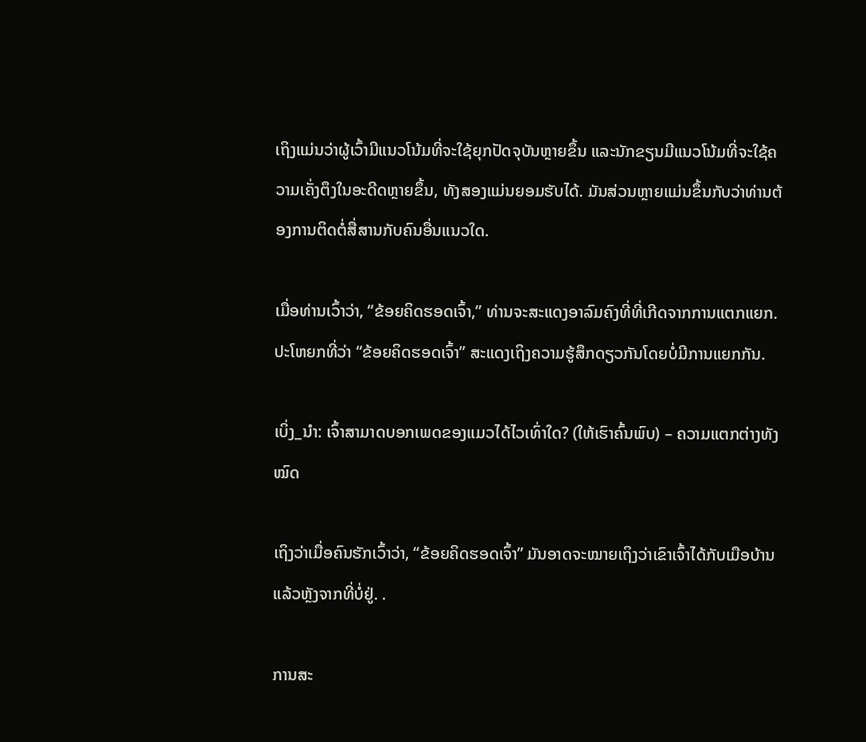ເຖິງແມ່ນວ່າຜູ້ເວົ້າມີແນວໂນ້ມທີ່ຈະໃຊ້ຍຸກປັດຈຸບັນຫຼາຍຂຶ້ນ ແລະນັກຂຽນມີແນວໂນ້ມທີ່ຈະໃຊ້ຄວາມເຄັ່ງຕຶງໃນອະດີດຫຼາຍຂຶ້ນ, ທັງສອງແມ່ນຍອມຮັບໄດ້. ມັນສ່ວນຫຼາຍແມ່ນຂຶ້ນກັບວ່າທ່ານຕ້ອງການຕິດຕໍ່ສື່ສານກັບຄົນອື່ນແນວໃດ.

ເມື່ອທ່ານເວົ້າວ່າ, “ຂ້ອຍຄິດຮອດເຈົ້າ,” ທ່ານຈະສະແດງອາລົມຄົງທີ່ທີ່ເກີດຈາກການແຕກແຍກ. ປະໂຫຍກທີ່ວ່າ “ຂ້ອຍຄິດຮອດເຈົ້າ” ສະແດງເຖິງຄວາມຮູ້ສຶກດຽວກັນໂດຍບໍ່ມີການແຍກກັນ.

ເບິ່ງ_ນຳ: ເຈົ້າສາມາດບອກເພດຂອງແມວໄດ້ໄວເທົ່າໃດ? (ໃຫ້ເຮົາຄົ້ນພົບ) – ຄວາມແຕກຕ່າງທັງໝົດ

ເຖິງວ່າເມື່ອຄົນຮັກເວົ້າວ່າ, “ຂ້ອຍຄິດຮອດເຈົ້າ” ມັນອາດຈະໝາຍເຖິງວ່າເຂົາເຈົ້າໄດ້ກັບເມືອບ້ານແລ້ວຫຼັງຈາກທີ່ບໍ່ຢູ່. .

ການສະ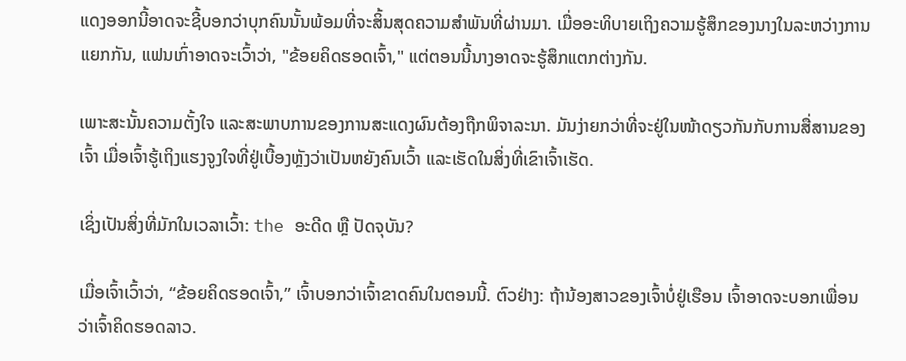ແດງອອກນີ້ອາດຈະຊີ້ບອກວ່າບຸກຄົນນັ້ນພ້ອມທີ່ຈະສິ້ນສຸດຄວາມສຳພັນທີ່ຜ່ານມາ. ເມື່ອອະທິບາຍເຖິງຄວາມຮູ້ສຶກຂອງນາງໃນລະຫວ່າງການແຍກກັນ, ແຟນເກົ່າອາດຈະເວົ້າວ່າ, "ຂ້ອຍຄິດຮອດເຈົ້າ," ແຕ່ຕອນນີ້ນາງອາດຈະຮູ້ສຶກແຕກຕ່າງກັນ.

ເພາະສະນັ້ນຄວາມຕັ້ງໃຈ ແລະສະພາບການຂອງການສະແດງຜົນຕ້ອງຖືກພິຈາລະນາ. ມັນງ່າຍກວ່າທີ່ຈະຢູ່ໃນໜ້າດຽວກັນກັບການສື່ສານຂອງເຈົ້າ ເມື່ອເຈົ້າຮູ້ເຖິງແຮງຈູງໃຈທີ່ຢູ່ເບື້ອງຫຼັງວ່າເປັນຫຍັງຄົນເວົ້າ ແລະເຮັດໃນສິ່ງທີ່ເຂົາເຈົ້າເຮັດ.

ເຊິ່ງເປັນສິ່ງທີ່ມັກໃນເວລາເວົ້າ: the ອະດີດ ຫຼື ປັດຈຸບັນ?

ເມື່ອເຈົ້າເວົ້າວ່າ, “ຂ້ອຍຄິດຮອດເຈົ້າ,” ເຈົ້າບອກວ່າເຈົ້າຂາດຄົນໃນຕອນນີ້. ຕົວຢ່າງ: ຖ້ານ້ອງສາວຂອງເຈົ້າບໍ່ຢູ່ເຮືອນ ເຈົ້າອາດຈະບອກເພື່ອນວ່າເຈົ້າຄິດຮອດລາວ.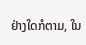ຢ່າງໃດກໍຕາມ, ໃນ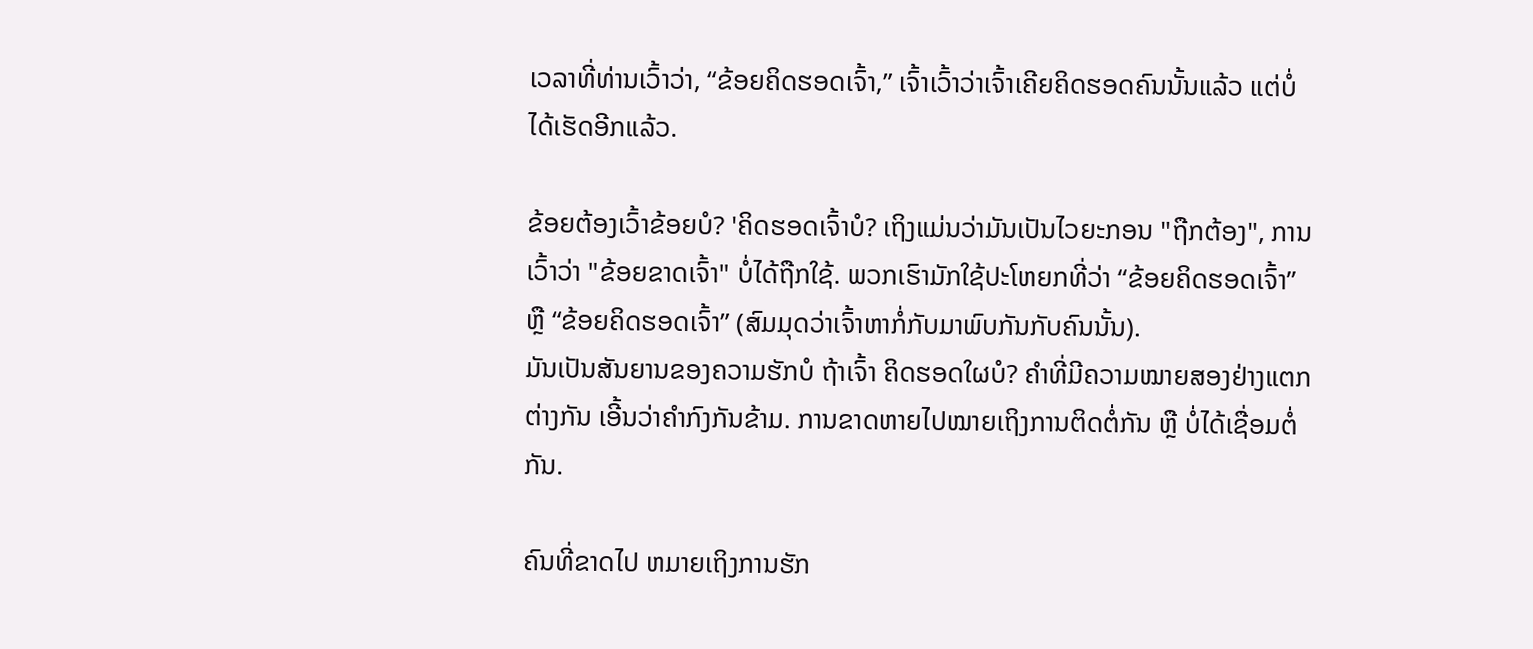ເວລາທີ່ທ່ານເວົ້າວ່າ, “ຂ້ອຍຄິດຮອດເຈົ້າ,” ເຈົ້າເວົ້າວ່າເຈົ້າເຄີຍຄິດຮອດຄົນນັ້ນແລ້ວ ແຕ່ບໍ່ໄດ້ເຮັດອີກແລ້ວ.

ຂ້ອຍຕ້ອງເວົ້າຂ້ອຍບໍ? 'ຄິດຮອດເຈົ້າບໍ? ເຖິງແມ່ນວ່າມັນເປັນໄວຍະກອນ "ຖືກຕ້ອງ", ການເວົ້າວ່າ "ຂ້ອຍຂາດເຈົ້າ" ບໍ່ໄດ້ຖືກໃຊ້. ພວກເຮົາມັກໃຊ້ປະໂຫຍກທີ່ວ່າ “ຂ້ອຍຄິດຮອດເຈົ້າ” ຫຼື “ຂ້ອຍຄິດຮອດເຈົ້າ” (ສົມມຸດວ່າເຈົ້າຫາກໍ່ກັບມາພົບກັນກັບຄົນນັ້ນ).
ມັນເປັນສັນຍານຂອງຄວາມຮັກບໍ ຖ້າເຈົ້າ ຄິດຮອດໃຜບໍ? ຄຳທີ່ມີຄວາມໝາຍສອງຢ່າງແຕກຕ່າງກັນ ເອີ້ນວ່າຄຳກົງກັນຂ້າມ. ການຂາດຫາຍໄປໝາຍເຖິງການຕິດຕໍ່ກັນ ຫຼື ບໍ່ໄດ້ເຊື່ອມຕໍ່ກັນ.

ຄົນທີ່ຂາດໄປ ຫມາຍເຖິງການຮັກ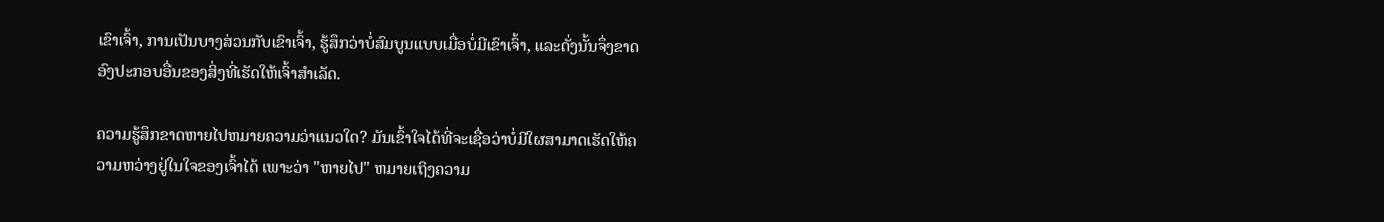ເຂົາເຈົ້າ, ການເປັນບາງສ່ວນກັບເຂົາເຈົ້າ, ຮູ້ສຶກວ່າບໍ່ສົມບູນແບບເມື່ອບໍ່ມີເຂົາເຈົ້າ, ແລະດັ່ງນັ້ນຈຶ່ງຂາດອົງປະກອບອື່ນຂອງສິ່ງທີ່ເຮັດໃຫ້ເຈົ້າສໍາເລັດ.

ຄວາມຮູ້ສຶກຂາດຫາຍໄປຫມາຍຄວາມວ່າແນວໃດ? ມັນເຂົ້າໃຈໄດ້ທີ່ຈະເຊື່ອວ່າບໍ່ມີໃຜສາມາດເຮັດໃຫ້ຄວາມຫວ່າງຢູ່ໃນໃຈຂອງເຈົ້າໄດ້ ເພາະວ່າ "ຫາຍໄປ" ຫມາຍເຖິງຄວາມ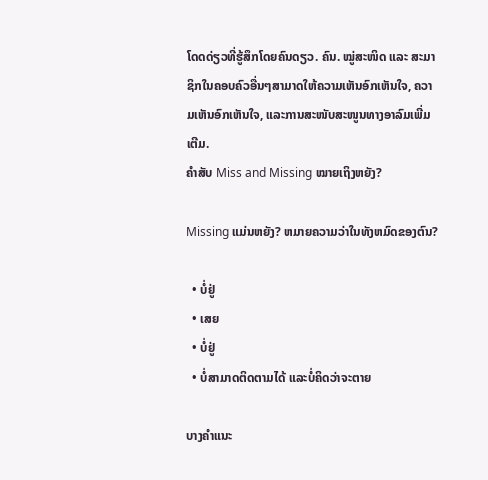ໂດດດ່ຽວທີ່ຮູ້ສຶກໂດຍຄົນດຽວ. ຄົນ. ໝູ່ສະໜິດ ແລະ ສະມາຊິກໃນຄອບຄົວອື່ນໆສາມາດໃຫ້ຄວາມເຫັນອົກເຫັນໃຈ, ຄວາມເຫັນອົກເຫັນໃຈ, ແລະການສະໜັບສະໜູນທາງອາລົມເພີ່ມເຕີມ.
ຄຳສັບ Miss and Missing ໝາຍເຖິງຫຍັງ?

Missing ແມ່ນຫຍັງ? ຫມາຍຄວາມວ່າໃນທັງຫມົດຂອງຕົນ?

  • ບໍ່ຢູ່
  • ເສຍ
  • ບໍ່ຢູ່
  • ບໍ່ສາມາດຕິດຕາມໄດ້ ແລະບໍ່ຄິດວ່າຈະຕາຍ

ບາງຄໍາແນະ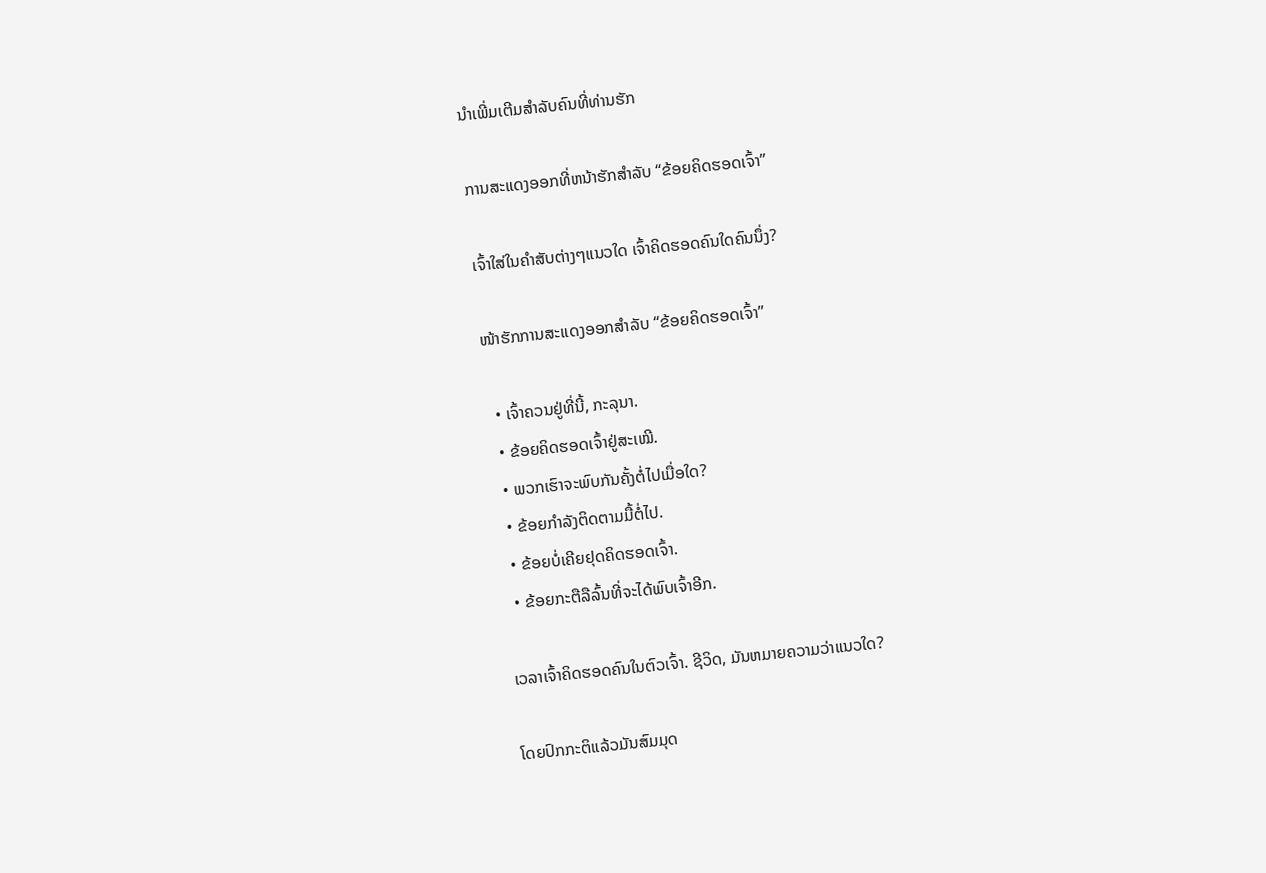ນໍາເພີ່ມເຕີມສໍາລັບຄົນທີ່ທ່ານຮັກ

ການສະແດງອອກທີ່ຫນ້າຮັກສໍາລັບ “ຂ້ອຍຄິດຮອດເຈົ້າ”

ເຈົ້າໃສ່ໃນຄໍາສັບຕ່າງໆແນວໃດ ເຈົ້າຄິດຮອດຄົນໃດຄົນນຶ່ງ?

ໜ້າຮັກການສະແດງອອກສຳລັບ “ຂ້ອຍຄິດຮອດເຈົ້າ”

  • ເຈົ້າຄວນຢູ່ທີ່ນີ້, ກະລຸນາ.
  • ຂ້ອຍຄິດຮອດເຈົ້າຢູ່ສະເໝີ.
  • ພວກເຮົາຈະພົບກັນຄັ້ງຕໍ່ໄປເມື່ອໃດ?
  • ຂ້ອຍກຳລັງຕິດຕາມມື້ຕໍ່ໄປ.
  • ຂ້ອຍບໍ່ເຄີຍຢຸດຄິດຮອດເຈົ້າ.
  • ຂ້ອຍກະຕືລືລົ້ນທີ່ຈະໄດ້ພົບເຈົ້າອີກ.

ເວລາເຈົ້າຄິດຮອດຄົນໃນຕົວເຈົ້າ. ຊີວິດ, ມັນຫມາຍຄວາມວ່າແນວໃດ?

ໂດຍປົກກະຕິແລ້ວມັນສົມມຸດ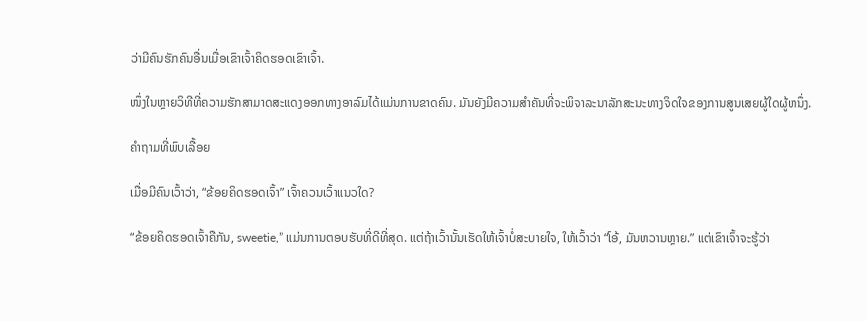ວ່າມີຄົນຮັກຄົນອື່ນເມື່ອເຂົາເຈົ້າຄິດຮອດເຂົາເຈົ້າ.

ໜຶ່ງໃນຫຼາຍວິທີທີ່ຄວາມຮັກສາມາດສະແດງອອກທາງອາລົມໄດ້ແມ່ນການຂາດຄົນ. ມັນຍັງມີຄວາມສໍາຄັນທີ່ຈະພິຈາລະນາລັກສະນະທາງຈິດໃຈຂອງການສູນເສຍຜູ້ໃດຜູ້ຫນຶ່ງ.

ຄໍາຖາມທີ່ພົບເລື້ອຍ

ເມື່ອມີຄົນເວົ້າວ່າ, “ຂ້ອຍຄິດຮອດເຈົ້າ” ເຈົ້າຄວນເວົ້າແນວໃດ?

“ຂ້ອຍຄິດຮອດເຈົ້າຄືກັນ, sweetie,” ແມ່ນການຕອບຮັບທີ່ດີທີ່ສຸດ. ແຕ່ຖ້າເວົ້ານັ້ນເຮັດໃຫ້ເຈົ້າບໍ່ສະບາຍໃຈ, ໃຫ້ເວົ້າວ່າ “ໂອ້, ມັນຫວານຫຼາຍ.” ແຕ່ເຂົາເຈົ້າຈະຮູ້ວ່າ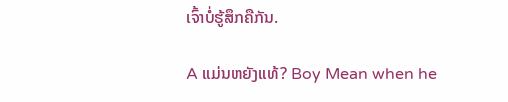ເຈົ້າບໍ່ຮູ້ສຶກຄືກັນ.

A ແມ່ນຫຍັງແທ້? Boy Mean when he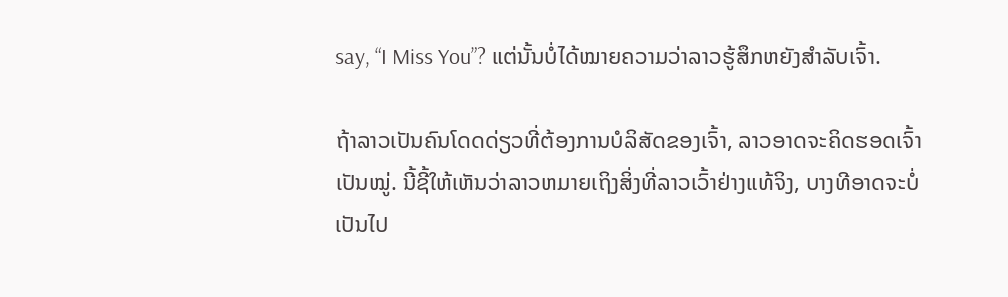say, “I Miss You”? ແຕ່ນັ້ນບໍ່ໄດ້ໝາຍຄວາມວ່າລາວຮູ້ສຶກຫຍັງສຳລັບເຈົ້າ.

ຖ້າລາວເປັນຄົນໂດດດ່ຽວທີ່ຕ້ອງການບໍລິສັດຂອງເຈົ້າ, ລາວອາດຈະຄິດຮອດເຈົ້າເປັນໝູ່. ນີ້ຊີ້ໃຫ້ເຫັນວ່າລາວຫມາຍເຖິງສິ່ງທີ່ລາວເວົ້າຢ່າງແທ້ຈິງ, ບາງທີອາດຈະບໍ່ເປັນໄປ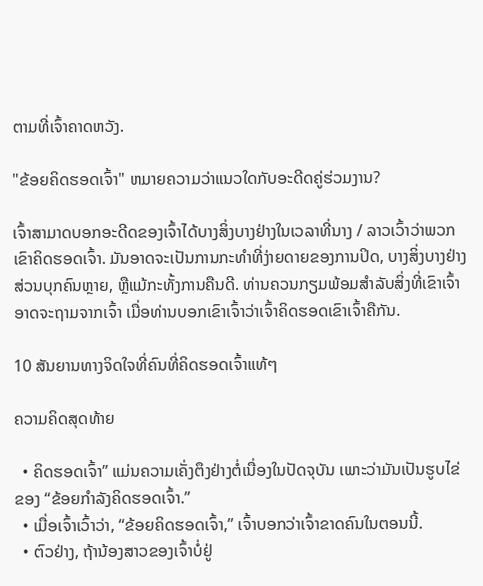ຕາມທີ່ເຈົ້າຄາດຫວັງ.

"ຂ້ອຍຄິດຮອດເຈົ້າ" ຫມາຍຄວາມວ່າແນວໃດກັບອະດີດຄູ່ຮ່ວມງານ?

ເຈົ້າສາມາດບອກອະດີດຂອງເຈົ້າໄດ້ບາງສິ່ງບາງຢ່າງໃນເວລາທີ່ນາງ / ລາວເວົ້າວ່າພວກເຂົາຄິດຮອດເຈົ້າ. ມັນອາດຈະເປັນການກະທໍາທີ່ງ່າຍດາຍຂອງການປິດ, ບາງສິ່ງບາງຢ່າງສ່ວນບຸກຄົນຫຼາຍ, ຫຼືແມ້ກະທັ້ງການຄືນດີ. ທ່ານຄວນກຽມພ້ອມສໍາລັບສິ່ງທີ່ເຂົາເຈົ້າອາດຈະຖາມຈາກເຈົ້າ ເມື່ອທ່ານບອກເຂົາເຈົ້າວ່າເຈົ້າຄິດຮອດເຂົາເຈົ້າຄືກັນ.

10 ສັນຍານທາງຈິດໃຈທີ່ຄົນທີ່ຄິດຮອດເຈົ້າແທ້ໆ

ຄວາມຄິດສຸດທ້າຍ

  • ຄິດຮອດເຈົ້າ” ແມ່ນຄວາມເຄັ່ງຕຶງຢ່າງຕໍ່ເນື່ອງໃນປັດຈຸບັນ ເພາະວ່າມັນເປັນຮູບໄຂ່ຂອງ “ຂ້ອຍກຳລັງຄິດຮອດເຈົ້າ.”
  • ເມື່ອເຈົ້າເວົ້າວ່າ, “ຂ້ອຍຄິດຮອດເຈົ້າ,” ເຈົ້າບອກວ່າເຈົ້າຂາດຄົນໃນຕອນນີ້.
  • ຕົວຢ່າງ, ຖ້ານ້ອງສາວຂອງເຈົ້າບໍ່ຢູ່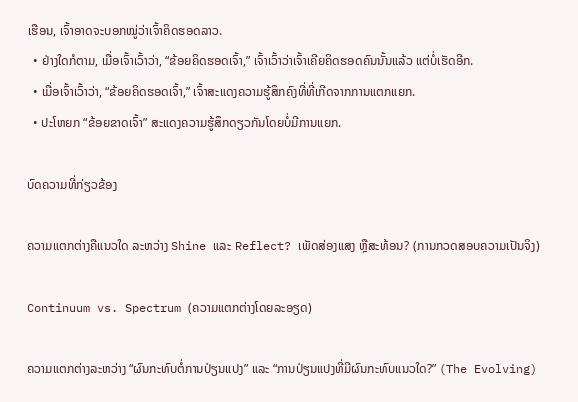ເຮືອນ, ເຈົ້າອາດຈະບອກໝູ່ວ່າເຈົ້າຄິດຮອດລາວ.
  • ຢ່າງໃດກໍຕາມ, ເມື່ອເຈົ້າເວົ້າວ່າ, “ຂ້ອຍຄິດຮອດເຈົ້າ,” ເຈົ້າເວົ້າວ່າເຈົ້າເຄີຍຄິດຮອດຄົນນັ້ນແລ້ວ ແຕ່ບໍ່ເຮັດອີກ.
  • ເມື່ອເຈົ້າເວົ້າວ່າ, “ຂ້ອຍຄິດຮອດເຈົ້າ,” ເຈົ້າສະແດງຄວາມຮູ້ສຶກຄົງທີ່ທີ່ເກີດຈາກການແຕກແຍກ.
  • ປະໂຫຍກ “ຂ້ອຍຂາດເຈົ້າ” ສະແດງຄວາມຮູ້ສຶກດຽວກັນໂດຍບໍ່ມີການແຍກ.

ບົດຄວາມທີ່ກ່ຽວຂ້ອງ

ຄວາມແຕກຕ່າງຄືແນວໃດ ລະຫວ່າງ Shine ແລະ Reflect? ເພັດສ່ອງແສງ ຫຼືສະທ້ອນ? (ການກວດສອບຄວາມເປັນຈິງ)

Continuum vs. Spectrum (ຄວາມແຕກຕ່າງໂດຍລະອຽດ)

ຄວາມແຕກຕ່າງລະຫວ່າງ “ຜົນກະທົບຕໍ່ການປ່ຽນແປງ” ແລະ “ການປ່ຽນແປງທີ່ມີຜົນກະທົບແນວໃດ?” (The Evolving)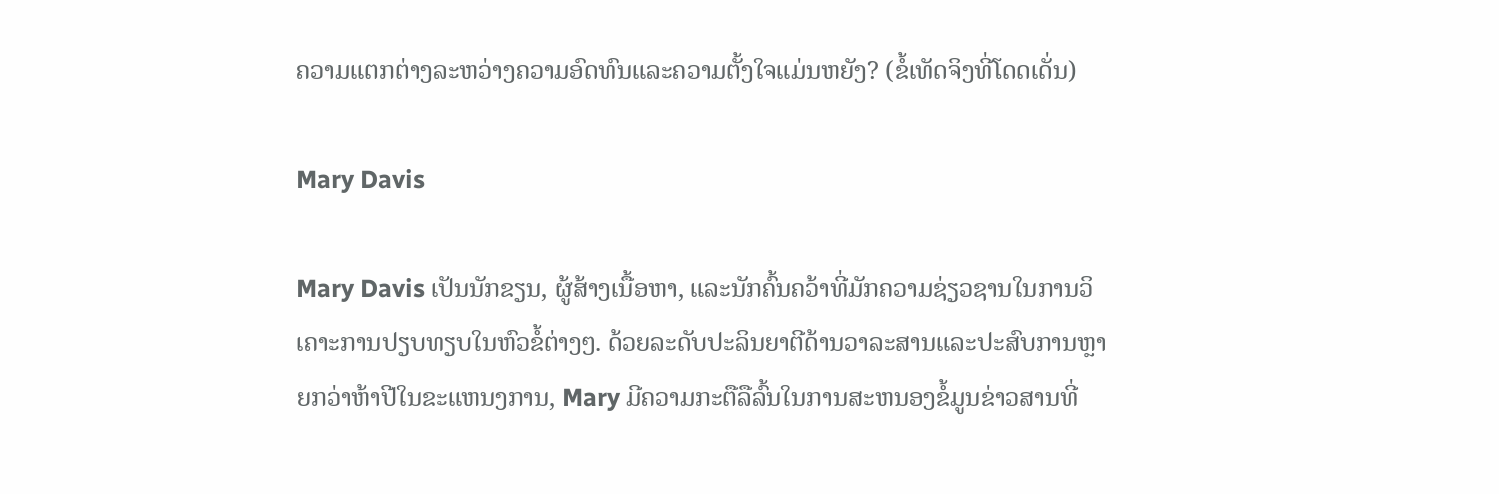ຄວາມແຕກຕ່າງລະຫວ່າງຄວາມອົດທົນແລະຄວາມຕັ້ງໃຈແມ່ນຫຍັງ? (ຂໍ້ເທັດຈິງທີ່ໂດດເດັ່ນ)

Mary Davis

Mary Davis ເປັນນັກຂຽນ, ຜູ້ສ້າງເນື້ອຫາ, ແລະນັກຄົ້ນຄວ້າທີ່ມັກຄວາມຊ່ຽວຊານໃນການວິເຄາະການປຽບທຽບໃນຫົວຂໍ້ຕ່າງໆ. ດ້ວຍລະດັບປະລິນຍາຕີດ້ານວາລະສານແລະປະສົບການຫຼາຍກວ່າຫ້າປີໃນຂະແຫນງການ, Mary ມີຄວາມກະຕືລືລົ້ນໃນການສະຫນອງຂໍ້ມູນຂ່າວສານທີ່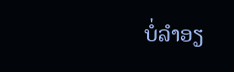ບໍ່ລໍາອຽ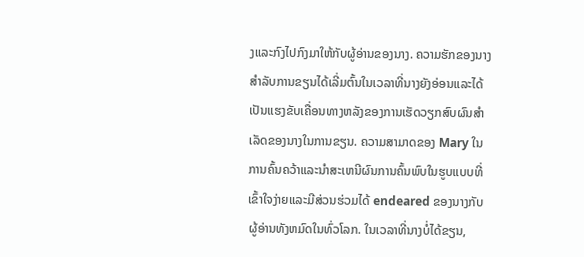ງແລະກົງໄປກົງມາໃຫ້ກັບຜູ້ອ່ານຂອງນາງ. ຄວາມຮັກຂອງນາງສໍາລັບການຂຽນໄດ້ເລີ່ມຕົ້ນໃນເວລາທີ່ນາງຍັງອ່ອນແລະໄດ້ເປັນແຮງຂັບເຄື່ອນທາງຫລັງຂອງການເຮັດວຽກສົບຜົນສໍາເລັດຂອງນາງໃນການຂຽນ. ຄວາມສາມາດຂອງ Mary ໃນການຄົ້ນຄວ້າແລະນໍາສະເຫນີຜົນການຄົ້ນພົບໃນຮູບແບບທີ່ເຂົ້າໃຈງ່າຍແລະມີສ່ວນຮ່ວມໄດ້ endeared ຂອງນາງກັບຜູ້ອ່ານທັງຫມົດໃນທົ່ວໂລກ. ໃນເວລາທີ່ນາງບໍ່ໄດ້ຂຽນ,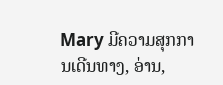Mary ມີຄວາມສຸກການເດີນທາງ, ອ່ານ,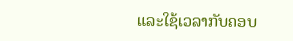ແລະໃຊ້ເວລາກັບຄອບ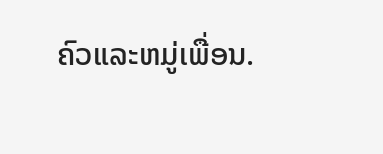ຄົວແລະຫມູ່ເພື່ອນ.